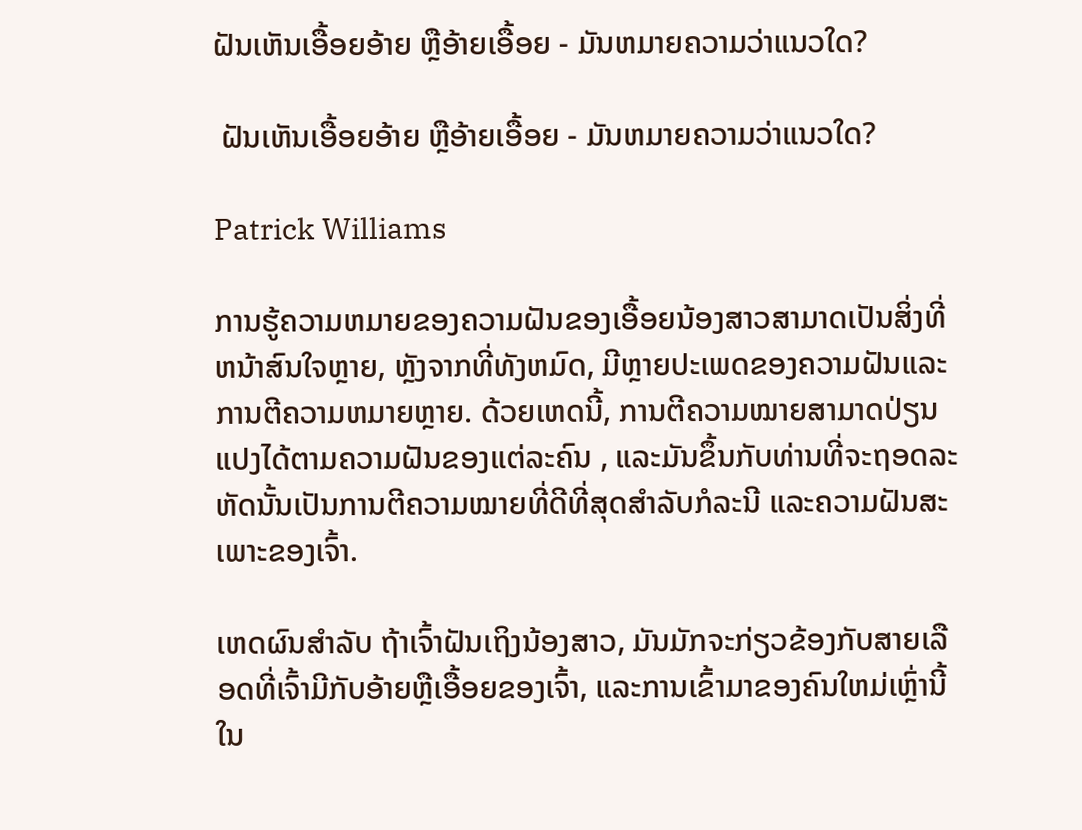ຝັນເຫັນເອື້ອຍອ້າຍ ຫຼືອ້າຍເອື້ອຍ - ມັນຫມາຍຄວາມວ່າແນວໃດ?

 ຝັນເຫັນເອື້ອຍອ້າຍ ຫຼືອ້າຍເອື້ອຍ - ມັນຫມາຍຄວາມວ່າແນວໃດ?

Patrick Williams

ການຮູ້ຄວາມຫມາຍຂອງຄວາມຝັນຂອງເອື້ອຍນ້ອງສາວສາມາດເປັນສິ່ງທີ່ຫນ້າສົນໃຈຫຼາຍ, ຫຼັງຈາກທີ່ທັງຫມົດ, ມີຫຼາຍປະເພດຂອງຄວາມຝັນແລະການຕີຄວາມຫມາຍຫຼາຍ. ດ້ວຍເຫດນີ້, ການຕີຄວາມໝາຍສາມາດປ່ຽນແປງໄດ້ຕາມຄວາມຝັນຂອງແຕ່ລະຄົນ , ແລະມັນຂຶ້ນກັບທ່ານທີ່ຈະຖອດລະຫັດນັ້ນເປັນການຕີຄວາມໝາຍທີ່ດີທີ່ສຸດສຳລັບກໍລະນີ ແລະຄວາມຝັນສະເພາະຂອງເຈົ້າ.

ເຫດຜົນສຳລັບ ຖ້າເຈົ້າຝັນເຖິງນ້ອງສາວ, ມັນມັກຈະກ່ຽວຂ້ອງກັບສາຍເລືອດທີ່ເຈົ້າມີກັບອ້າຍຫຼືເອື້ອຍຂອງເຈົ້າ, ແລະການເຂົ້າມາຂອງຄົນໃຫມ່ເຫຼົ່ານີ້ໃນ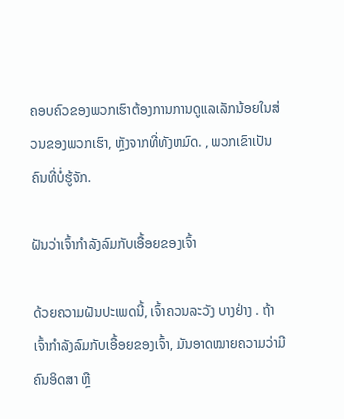ຄອບຄົວຂອງພວກເຮົາຕ້ອງການການດູແລເລັກນ້ອຍໃນສ່ວນຂອງພວກເຮົາ, ຫຼັງຈາກທີ່ທັງຫມົດ. , ພວກເຂົາເປັນຄົນທີ່ບໍ່ຮູ້ຈັກ.

ຝັນວ່າເຈົ້າກຳລັງລົມກັບເອື້ອຍຂອງເຈົ້າ

ດ້ວຍຄວາມຝັນປະເພດນີ້, ເຈົ້າຄວນລະວັງ ບາງຢ່າງ . ຖ້າເຈົ້າກຳລັງລົມກັບເອື້ອຍຂອງເຈົ້າ, ມັນອາດໝາຍຄວາມວ່າມີຄົນອິດສາ ຫຼື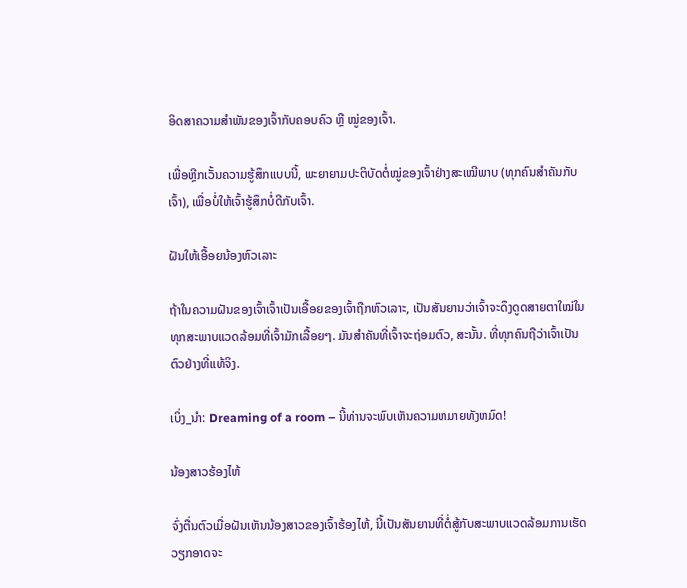ອິດສາຄວາມສຳພັນຂອງເຈົ້າກັບຄອບຄົວ ຫຼື ໝູ່ຂອງເຈົ້າ.

ເພື່ອຫຼີກເວັ້ນຄວາມຮູ້ສຶກແບບນີ້, ພະຍາຍາມປະຕິບັດຕໍ່ໝູ່ຂອງເຈົ້າຢ່າງສະເໝີພາບ (ທຸກຄົນສຳຄັນກັບເຈົ້າ), ເພື່ອບໍ່ໃຫ້ເຈົ້າຮູ້ສຶກບໍ່ດີກັບເຈົ້າ.

ຝັນໃຫ້ເອື້ອຍນ້ອງຫົວເລາະ

ຖ້າໃນຄວາມຝັນຂອງເຈົ້າເຈົ້າເປັນເອື້ອຍຂອງເຈົ້າຖືກຫົວເລາະ, ເປັນສັນຍານວ່າເຈົ້າຈະດຶງດູດສາຍຕາໃໝ່ໃນທຸກສະພາບແວດລ້ອມທີ່ເຈົ້າມັກເລື້ອຍໆ. ມັນສຳຄັນທີ່ເຈົ້າຈະຖ່ອມຕົວ, ສະນັ້ນ. ທີ່ທຸກຄົນຖືວ່າເຈົ້າເປັນຕົວຢ່າງທີ່ແທ້ຈິງ.

ເບິ່ງ_ນຳ: Dreaming of a room – ນີ້ທ່ານຈະພົບເຫັນຄວາມຫມາຍທັງຫມົດ!

ນ້ອງສາວຮ້ອງໄຫ້

ຈົ່ງຕື່ນຕົວເມື່ອຝັນເຫັນນ້ອງສາວຂອງເຈົ້າຮ້ອງໄຫ້, ນີ້ເປັນສັນຍານທີ່ຕໍ່ສູ້ກັບສະພາບແວດລ້ອມການເຮັດວຽກອາດຈະ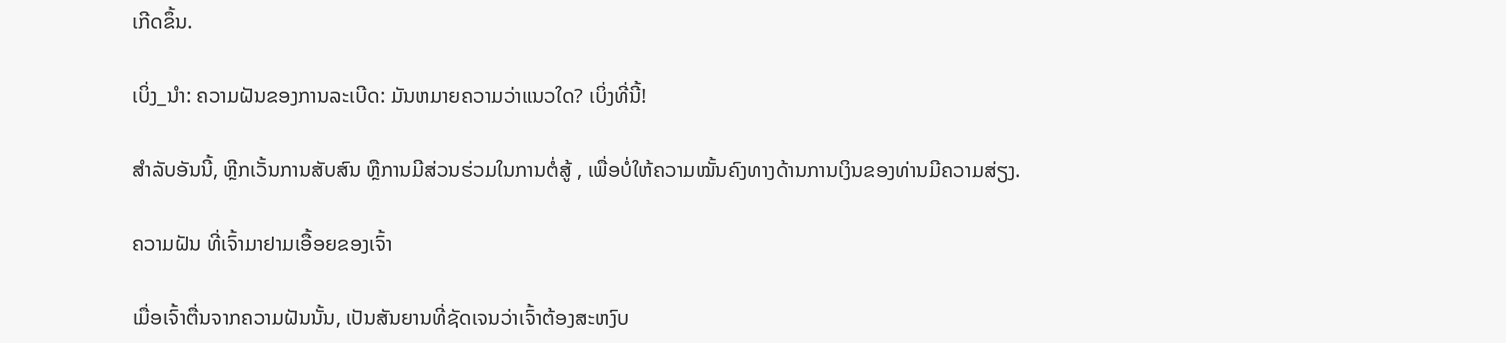ເກີດຂຶ້ນ.

ເບິ່ງ_ນຳ: ຄວາມຝັນຂອງການລະເບີດ: ມັນຫມາຍຄວາມວ່າແນວໃດ? ເບິ່ງທີ່ນີ້!

ສຳລັບອັນນີ້, ຫຼີກເວັ້ນການສັບສົນ ຫຼືການມີສ່ວນຮ່ວມໃນການຕໍ່ສູ້ , ເພື່ອບໍ່ໃຫ້ຄວາມໝັ້ນຄົງທາງດ້ານການເງິນຂອງທ່ານມີຄວາມສ່ຽງ.

ຄວາມຝັນ ທີ່ເຈົ້າມາຢາມເອື້ອຍຂອງເຈົ້າ

ເມື່ອເຈົ້າຕື່ນຈາກຄວາມຝັນນັ້ນ, ເປັນສັນຍານທີ່ຊັດເຈນວ່າເຈົ້າຕ້ອງສະຫງົບ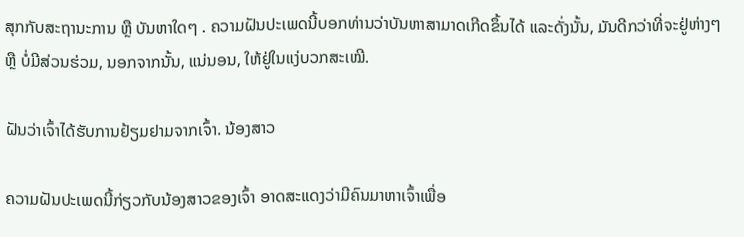ສຸກກັບສະຖານະການ ຫຼື ບັນຫາໃດໆ . ຄວາມຝັນປະເພດນີ້ບອກທ່ານວ່າບັນຫາສາມາດເກີດຂຶ້ນໄດ້ ແລະດັ່ງນັ້ນ, ມັນດີກວ່າທີ່ຈະຢູ່ຫ່າງໆ ຫຼື ບໍ່ມີສ່ວນຮ່ວມ, ນອກຈາກນັ້ນ, ແນ່ນອນ, ໃຫ້ຢູ່ໃນແງ່ບວກສະເໝີ.

ຝັນວ່າເຈົ້າໄດ້ຮັບການຢ້ຽມຢາມຈາກເຈົ້າ. ນ້ອງສາວ

ຄວາມຝັນປະເພດນີ້ກ່ຽວກັບນ້ອງສາວຂອງເຈົ້າ ອາດສະແດງວ່າມີຄົນມາຫາເຈົ້າເພື່ອ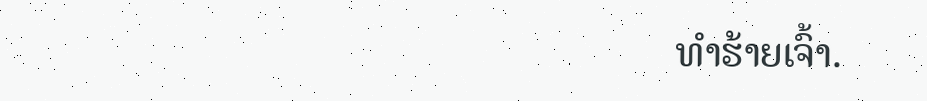ທຳຮ້າຍເຈົ້າ.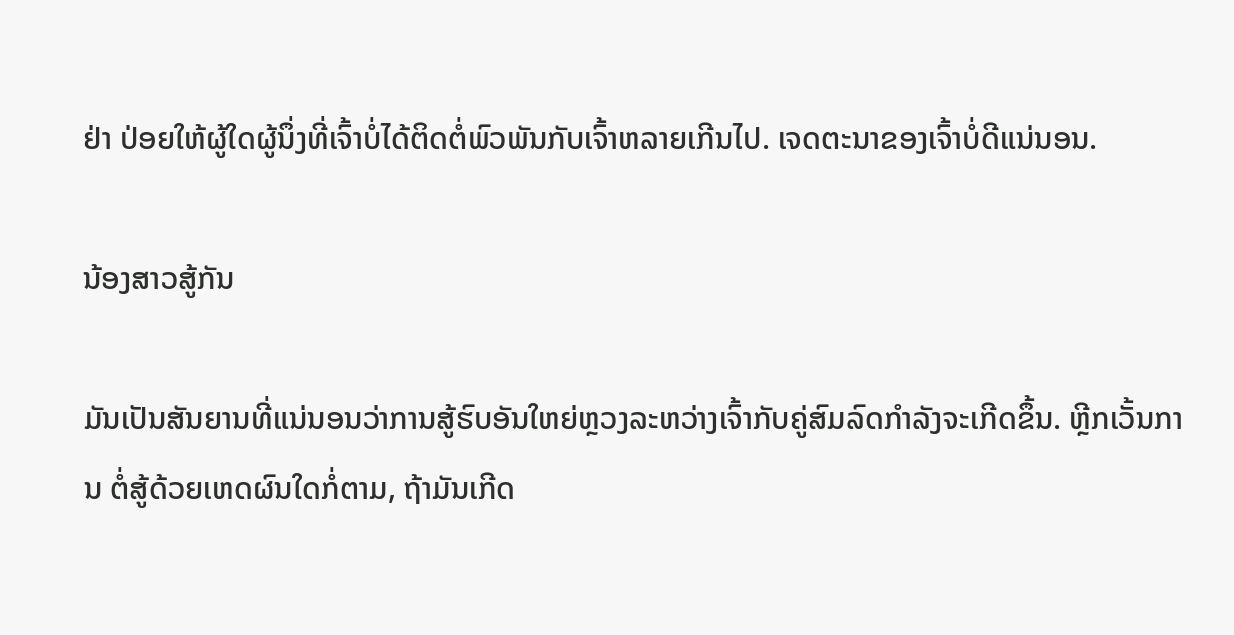ຢ່າ ປ່ອຍໃຫ້ຜູ້ໃດຜູ້ນຶ່ງທີ່ເຈົ້າບໍ່ໄດ້ຕິດຕໍ່ພົວພັນກັບເຈົ້າຫລາຍເກີນໄປ. ເຈດຕະນາຂອງເຈົ້າບໍ່ດີແນ່ນອນ.

ນ້ອງສາວສູ້ກັນ

ມັນເປັນສັນຍານທີ່ແນ່ນອນວ່າການສູ້ຮົບອັນໃຫຍ່ຫຼວງລະຫວ່າງເຈົ້າກັບຄູ່ສົມລົດກຳລັງຈະເກີດຂຶ້ນ. ຫຼີກເວັ້ນການ ຕໍ່ສູ້ດ້ວຍເຫດຜົນໃດກໍ່ຕາມ, ຖ້າມັນເກີດ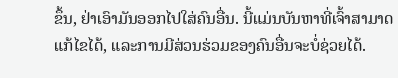ຂຶ້ນ, ຢ່າເອົາມັນອອກໄປໃສ່ຄົນອື່ນ. ນີ້ແມ່ນບັນຫາທີ່ເຈົ້າສາມາດແກ້ໄຂໄດ້, ແລະການມີສ່ວນຮ່ວມຂອງຄົນອື່ນຈະບໍ່ຊ່ວຍໄດ້.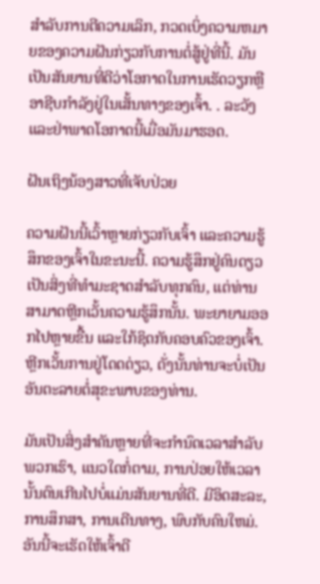ສໍາລັບການຕີຄວາມເລິກ, ກວດເບິ່ງຄວາມຫມາຍຂອງຄວາມຝັນກ່ຽວກັບການຕໍ່ສູ້ຢູ່ທີ່ນີ້. ມັນເປັນສັນຍານທີ່ດີວ່າໂອກາດໃນການເຮັດວຽກຫຼືອາຊີບກໍາລັງຢູ່ໃນເສັ້ນທາງຂອງເຈົ້າ. . ລະວັງ ແລະຢ່າພາດໂອກາດນີ້ເມື່ອມັນມາຮອດ.

ຝັນເຖິງນ້ອງສາວທີ່ເຈັບປ່ວຍ

ຄວາມຝັນນີ້ເວົ້າຫຼາຍກ່ຽວກັບເຈົ້າ ແລະຄວາມຮູ້ສຶກຂອງເຈົ້າໃນຂະນະນີ້. ຄວາມຮູ້ສຶກຢູ່ຄົນດຽວເປັນສິ່ງທີ່ທໍາມະຊາດສໍາລັບທຸກຄົນ, ແຕ່ທ່ານສາມາດຫຼີກເວັ້ນຄວາມຮູ້ສຶກນັ້ນ. ພະຍາຍາມອອກໄປຫຼາຍຂື້ນ ແລະໃກ້ຊິດກັບຄອບຄົວຂອງເຈົ້າ. ຫຼີກເວັ້ນການຢູ່ໂດດດ່ຽວ, ດັ່ງນັ້ນທ່ານຈະບໍ່ເປັນອັນຕະລາຍຕໍ່ສຸຂະພາບຂອງທ່ານ.

ມັນເປັນສິ່ງສໍາຄັນຫຼາຍທີ່ຈະກໍານົດເວລາສໍາລັບພວກເຮົາ, ແນວໃດກໍ່ຕາມ, ການປ່ອຍໃຫ້ເວລານັ້ນດົນເກີນໄປບໍ່ແມ່ນສັນຍານທີ່ດີ. ມີອິດສະລະ, ການສຶກສາ, ການເດີນທາງ, ພົບກັບຄົນໃຫມ່. ອັນນີ້ຈະເຮັດໃຫ້ເຈົ້າດີ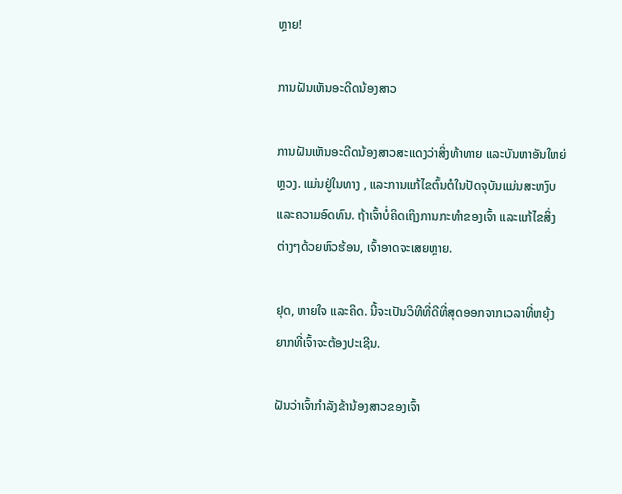ຫຼາຍ!

ການຝັນເຫັນອະດີດນ້ອງສາວ

ການຝັນເຫັນອະດີດນ້ອງສາວສະແດງວ່າສິ່ງທ້າທາຍ ແລະບັນຫາອັນໃຫຍ່ຫຼວງ. ແມ່ນຢູ່ໃນທາງ , ແລະການແກ້ໄຂຕົ້ນຕໍໃນປັດຈຸບັນແມ່ນສະຫງົບແລະຄວາມອົດທົນ. ຖ້າເຈົ້າບໍ່ຄິດເຖິງການກະທຳຂອງເຈົ້າ ແລະແກ້ໄຂສິ່ງຕ່າງໆດ້ວຍຫົວຮ້ອນ, ເຈົ້າອາດຈະເສຍຫຼາຍ.

ຢຸດ, ຫາຍໃຈ ແລະຄິດ. ນີ້ຈະເປັນວິທີທີ່ດີທີ່ສຸດອອກຈາກເວລາທີ່ຫຍຸ້ງຍາກທີ່ເຈົ້າຈະຕ້ອງປະເຊີນ.

ຝັນວ່າເຈົ້າກຳລັງຂ້ານ້ອງສາວຂອງເຈົ້າ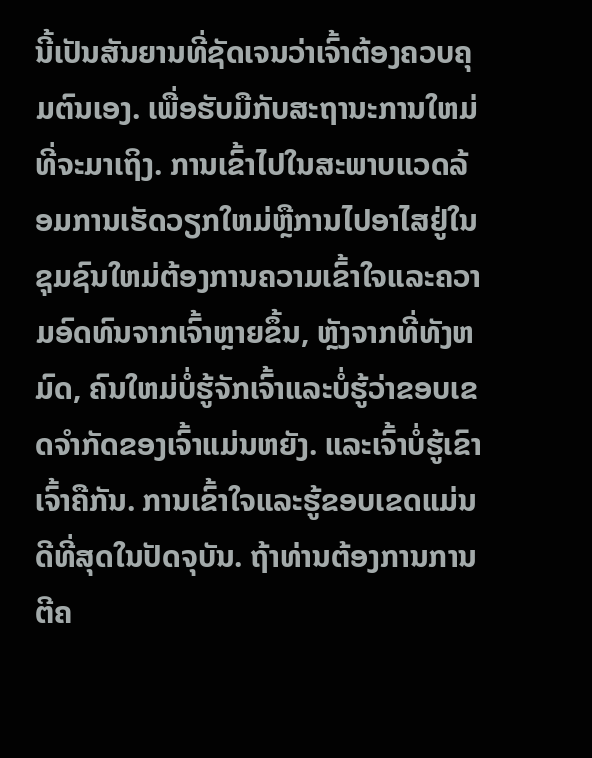ນີ້ເປັນສັນຍານທີ່ຊັດເຈນວ່າເຈົ້າຕ້ອງຄວບຄຸມຕົນເອງ. ເພື່ອຮັບມືກັບສະຖານະການໃຫມ່ທີ່ຈະມາເຖິງ. ການເຂົ້າໄປໃນສະພາບແວດລ້ອມການເຮັດວຽກໃຫມ່ຫຼືການໄປອາໄສຢູ່ໃນຊຸມຊົນໃຫມ່ຕ້ອງການຄວາມເຂົ້າໃຈແລະຄວາມອົດທົນຈາກເຈົ້າຫຼາຍຂຶ້ນ, ຫຼັງຈາກທີ່ທັງຫມົດ, ຄົນໃຫມ່ບໍ່ຮູ້ຈັກເຈົ້າແລະບໍ່ຮູ້ວ່າຂອບເຂດຈໍາກັດຂອງເຈົ້າແມ່ນຫຍັງ. ແລະເຈົ້າບໍ່ຮູ້ເຂົາເຈົ້າຄືກັນ. ການເຂົ້າໃຈແລະຮູ້ຂອບເຂດແມ່ນດີທີ່ສຸດໃນປັດຈຸບັນ. ຖ້າທ່ານຕ້ອງການການຕີຄ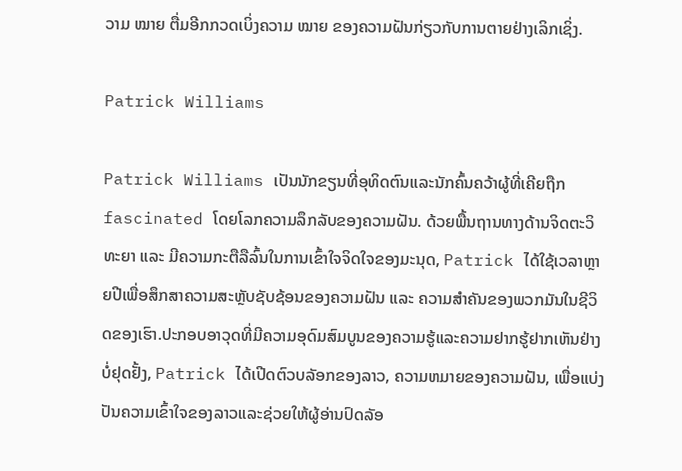ວາມ ໝາຍ ຕື່ມອີກກວດເບິ່ງຄວາມ ໝາຍ ຂອງຄວາມຝັນກ່ຽວກັບການຕາຍຢ່າງເລິກເຊິ່ງ.

Patrick Williams

Patrick Williams ເປັນນັກຂຽນທີ່ອຸທິດຕົນແລະນັກຄົ້ນຄວ້າຜູ້ທີ່ເຄີຍຖືກ fascinated ໂດຍໂລກຄວາມລຶກລັບຂອງຄວາມຝັນ. ດ້ວຍພື້ນຖານທາງດ້ານຈິດຕະວິທະຍາ ແລະ ມີຄວາມກະຕືລືລົ້ນໃນການເຂົ້າໃຈຈິດໃຈຂອງມະນຸດ, Patrick ໄດ້ໃຊ້ເວລາຫຼາຍປີເພື່ອສຶກສາຄວາມສະຫຼັບຊັບຊ້ອນຂອງຄວາມຝັນ ແລະ ຄວາມສຳຄັນຂອງພວກມັນໃນຊີວິດຂອງເຮົາ.ປະກອບອາວຸດທີ່ມີຄວາມອຸດົມສົມບູນຂອງຄວາມຮູ້ແລະຄວາມຢາກຮູ້ຢາກເຫັນຢ່າງບໍ່ຢຸດຢັ້ງ, Patrick ໄດ້ເປີດຕົວບລັອກຂອງລາວ, ຄວາມຫມາຍຂອງຄວາມຝັນ, ເພື່ອແບ່ງປັນຄວາມເຂົ້າໃຈຂອງລາວແລະຊ່ວຍໃຫ້ຜູ້ອ່ານປົດລັອ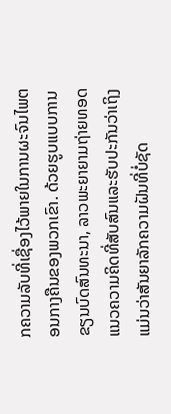ກຄວາມລັບທີ່ເຊື່ອງໄວ້ພາຍໃນການຜະຈົນໄພຕອນກາງຄືນຂອງພວກເຂົາ. ດ້ວຍຮູບແບບການຂຽນບົດສົນທະນາ, ລາວພະຍາຍາມຖ່າຍທອດແນວຄວາມຄິດທີ່ສັບສົນແລະຮັບປະກັນວ່າເຖິງແມ່ນວ່າສັນຍາລັກຄວາມຝັນທີ່ບໍ່ຊັດ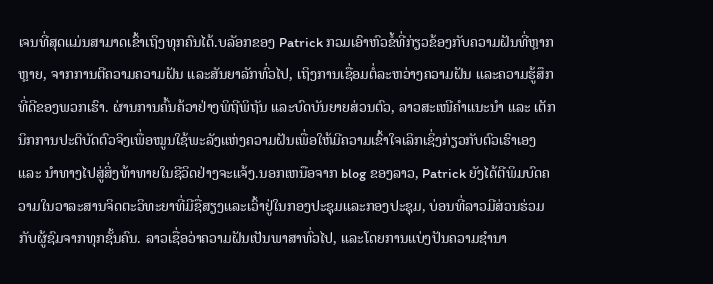ເຈນທີ່ສຸດແມ່ນສາມາດເຂົ້າເຖິງທຸກຄົນໄດ້.ບລັອກຂອງ Patrick ກວມເອົາຫົວຂໍ້ທີ່ກ່ຽວຂ້ອງກັບຄວາມຝັນທີ່ຫຼາກຫຼາຍ, ຈາກການຕີຄວາມຄວາມຝັນ ແລະສັນຍາລັກທົ່ວໄປ, ເຖິງການເຊື່ອມຕໍ່ລະຫວ່າງຄວາມຝັນ ແລະຄວາມຮູ້ສຶກທີ່ດີຂອງພວກເຮົາ. ຜ່ານການຄົ້ນຄ້ວາຢ່າງພິຖີພິຖັນ ແລະບົດບັນຍາຍສ່ວນຕົວ, ລາວສະເໜີຄຳແນະນຳ ແລະ ເຕັກນິກການປະຕິບັດຕົວຈິງເພື່ອໝູນໃຊ້ພະລັງແຫ່ງຄວາມຝັນເພື່ອໃຫ້ມີຄວາມເຂົ້າໃຈເລິກເຊິ່ງກ່ຽວກັບຕົວເຮົາເອງ ແລະ ນຳທາງໄປສູ່ສິ່ງທ້າທາຍໃນຊີວິດຢ່າງຈະແຈ້ງ.ນອກເຫນືອຈາກ blog ຂອງລາວ, Patrick ຍັງໄດ້ຕີພິມບົດຄວາມໃນວາລະສານຈິດຕະວິທະຍາທີ່ມີຊື່ສຽງແລະເວົ້າຢູ່ໃນກອງປະຊຸມແລະກອງປະຊຸມ, ບ່ອນທີ່ລາວມີສ່ວນຮ່ວມກັບຜູ້ຊົມຈາກທຸກຊັ້ນຄົນ. ລາວເຊື່ອວ່າຄວາມຝັນເປັນພາສາທົ່ວໄປ, ແລະໂດຍການແບ່ງປັນຄວາມຊໍານາ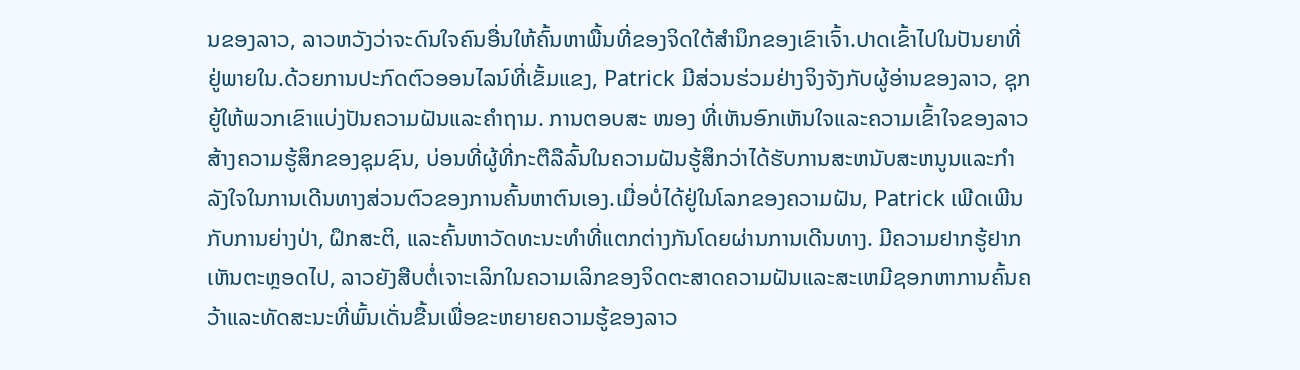ນຂອງລາວ, ລາວຫວັງວ່າຈະດົນໃຈຄົນອື່ນໃຫ້ຄົ້ນຫາພື້ນທີ່ຂອງຈິດໃຕ້ສໍານຶກຂອງເຂົາເຈົ້າ.ປາດເຂົ້າໄປໃນປັນຍາທີ່ຢູ່ພາຍໃນ.ດ້ວຍການປະກົດຕົວອອນໄລນ໌ທີ່ເຂັ້ມແຂງ, Patrick ມີສ່ວນຮ່ວມຢ່າງຈິງຈັງກັບຜູ້ອ່ານຂອງລາວ, ຊຸກຍູ້ໃຫ້ພວກເຂົາແບ່ງປັນຄວາມຝັນແລະຄໍາຖາມ. ການຕອບສະ ໜອງ ທີ່ເຫັນອົກເຫັນໃຈແລະຄວາມເຂົ້າໃຈຂອງລາວສ້າງຄວາມຮູ້ສຶກຂອງຊຸມຊົນ, ບ່ອນທີ່ຜູ້ທີ່ກະຕືລືລົ້ນໃນຄວາມຝັນຮູ້ສຶກວ່າໄດ້ຮັບການສະຫນັບສະຫນູນແລະກໍາລັງໃຈໃນການເດີນທາງສ່ວນຕົວຂອງການຄົ້ນຫາຕົນເອງ.ເມື່ອບໍ່ໄດ້ຢູ່ໃນໂລກຂອງຄວາມຝັນ, Patrick ເພີດເພີນກັບການຍ່າງປ່າ, ຝຶກສະຕິ, ແລະຄົ້ນຫາວັດທະນະທໍາທີ່ແຕກຕ່າງກັນໂດຍຜ່ານການເດີນທາງ. ມີຄວາມຢາກຮູ້ຢາກເຫັນຕະຫຼອດໄປ, ລາວຍັງສືບຕໍ່ເຈາະເລິກໃນຄວາມເລິກຂອງຈິດຕະສາດຄວາມຝັນແລະສະເຫມີຊອກຫາການຄົ້ນຄວ້າແລະທັດສະນະທີ່ພົ້ນເດັ່ນຂື້ນເພື່ອຂະຫຍາຍຄວາມຮູ້ຂອງລາວ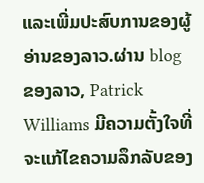ແລະເພີ່ມປະສົບການຂອງຜູ້ອ່ານຂອງລາວ.ຜ່ານ blog ຂອງລາວ, Patrick Williams ມີຄວາມຕັ້ງໃຈທີ່ຈະແກ້ໄຂຄວາມລຶກລັບຂອງ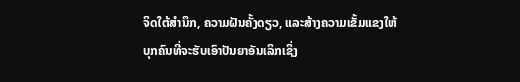ຈິດໃຕ້ສໍານຶກ, ຄວາມຝັນຄັ້ງດຽວ, ແລະສ້າງຄວາມເຂັ້ມແຂງໃຫ້ບຸກຄົນທີ່ຈະຮັບເອົາປັນຍາອັນເລິກເຊິ່ງ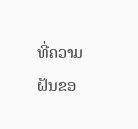ທີ່ຄວາມຝັນຂອ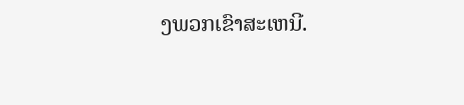ງພວກເຂົາສະເຫນີ.